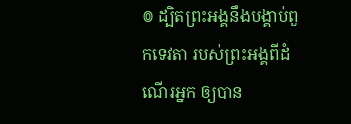៙ ដ្បិតព្រះអង្គនឹងបង្គាប់ពួកទេវតា របស់ព្រះអង្គពីដំណើរអ្នក ឲ្យបាន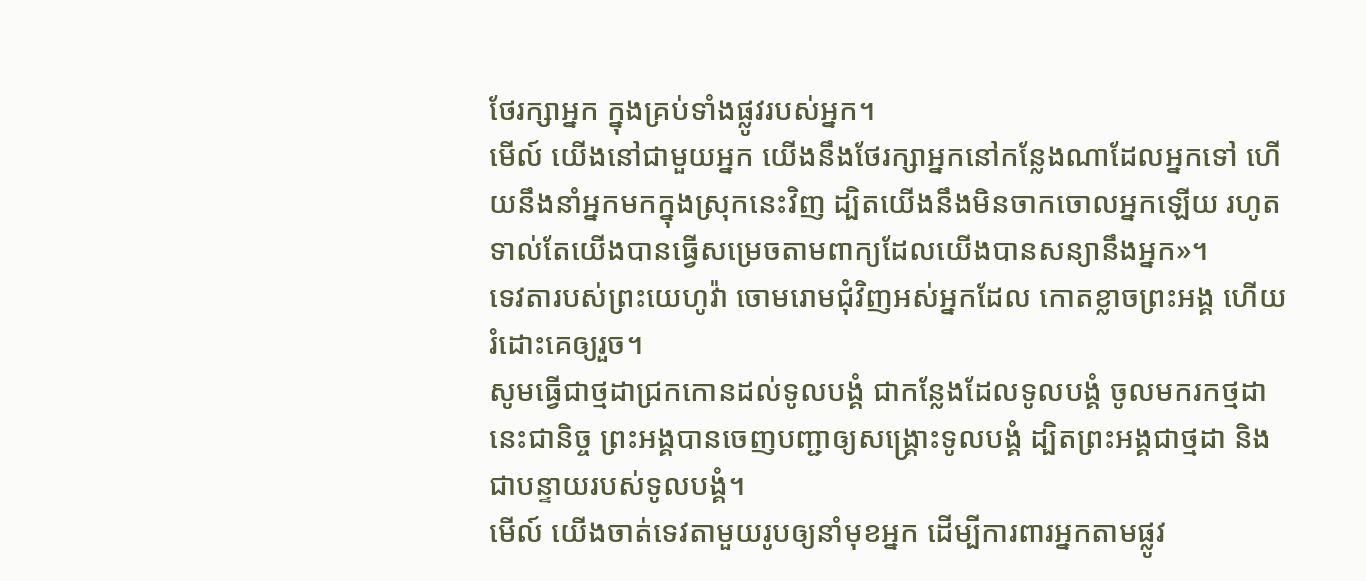ថែរក្សាអ្នក ក្នុងគ្រប់ទាំងផ្លូវរបស់អ្នក។
មើល៍ យើងនៅជាមួយអ្នក យើងនឹងថែរក្សាអ្នកនៅកន្លែងណាដែលអ្នកទៅ ហើយនឹងនាំអ្នកមកក្នុងស្រុកនេះវិញ ដ្បិតយើងនឹងមិនចាកចោលអ្នកឡើយ រហូតទាល់តែយើងបានធ្វើសម្រេចតាមពាក្យដែលយើងបានសន្យានឹងអ្នក»។
ទេវតារបស់ព្រះយេហូវ៉ា ចោមរោមជុំវិញអស់អ្នកដែល កោតខ្លាចព្រះអង្គ ហើយរំដោះគេឲ្យរួច។
សូមធ្វើជាថ្មដាជ្រកកោនដល់ទូលបង្គំ ជាកន្លែងដែលទូលបង្គំ ចូលមករកថ្មដានេះជានិច្ច ព្រះអង្គបានចេញបញ្ជាឲ្យសង្គ្រោះទូលបង្គំ ដ្បិតព្រះអង្គជាថ្មដា និងជាបន្ទាយរបស់ទូលបង្គំ។
មើល៍ យើងចាត់ទេវតាមួយរូបឲ្យនាំមុខអ្នក ដើម្បីការពារអ្នកតាមផ្លូវ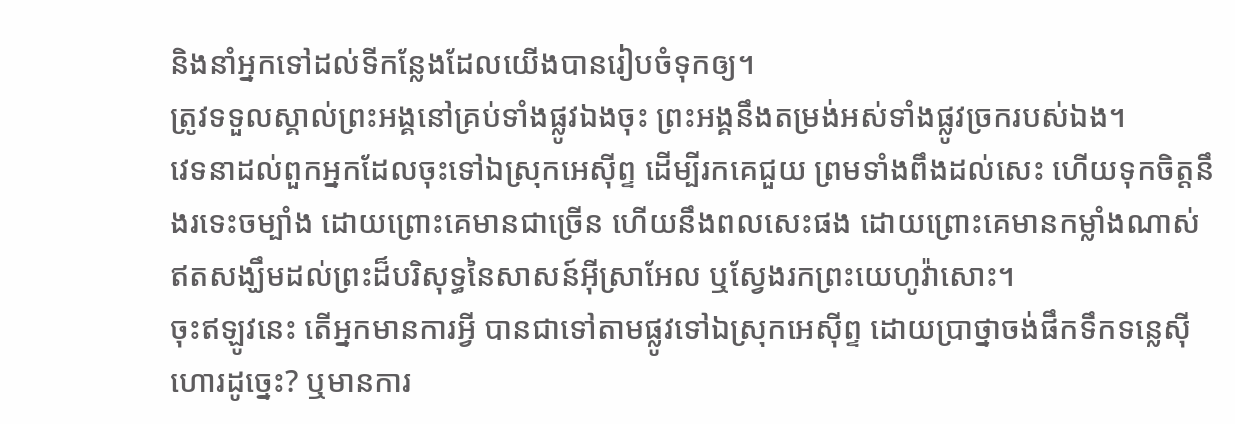និងនាំអ្នកទៅដល់ទីកន្លែងដែលយើងបានរៀបចំទុកឲ្យ។
ត្រូវទទួលស្គាល់ព្រះអង្គនៅគ្រប់ទាំងផ្លូវឯងចុះ ព្រះអង្គនឹងតម្រង់អស់ទាំងផ្លូវច្រករបស់ឯង។
វេទនាដល់ពួកអ្នកដែលចុះទៅឯស្រុកអេស៊ីព្ទ ដើម្បីរកគេជួយ ព្រមទាំងពឹងដល់សេះ ហើយទុកចិត្តនឹងរទេះចម្បាំង ដោយព្រោះគេមានជាច្រើន ហើយនឹងពលសេះផង ដោយព្រោះគេមានកម្លាំងណាស់ ឥតសង្ឃឹមដល់ព្រះដ៏បរិសុទ្ធនៃសាសន៍អ៊ីស្រាអែល ឬស្វែងរកព្រះយេហូវ៉ាសោះ។
ចុះឥឡូវនេះ តើអ្នកមានការអ្វី បានជាទៅតាមផ្លូវទៅឯស្រុកអេស៊ីព្ទ ដោយប្រាថ្នាចង់ផឹកទឹកទន្លេស៊ីហោរដូច្នេះ? ឬមានការ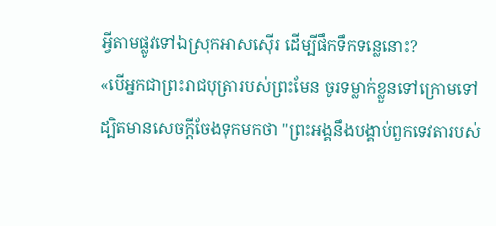អ្វីតាមផ្លូវទៅឯស្រុកអាសស៊ើរ ដើម្បីផឹកទឹកទន្លេនោះ?
«បើអ្នកជាព្រះរាជបុត្រារបស់ព្រះមែន ចូរទម្លាក់ខ្លួនទៅក្រោមទៅ ដ្បិតមានសេចក្តីចែងទុកមកថា "ព្រះអង្គនឹងបង្គាប់ពួកទេវតារបស់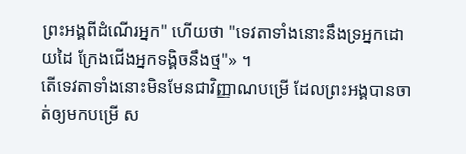ព្រះអង្គពីដំណើរអ្នក" ហើយថា "ទេវតាទាំងនោះនឹងទ្រអ្នកដោយដៃ ក្រែងជើងអ្នកទង្គិចនឹងថ្ម"» ។
តើទេវតាទាំងនោះមិនមែនជាវិញ្ញាណបម្រើ ដែលព្រះអង្គបានចាត់ឲ្យមកបម្រើ ស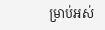ម្រាប់អស់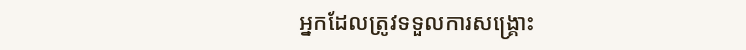អ្នកដែលត្រូវទទួលការសង្គ្រោះ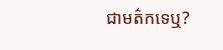ជាមត៌កទេឬ?